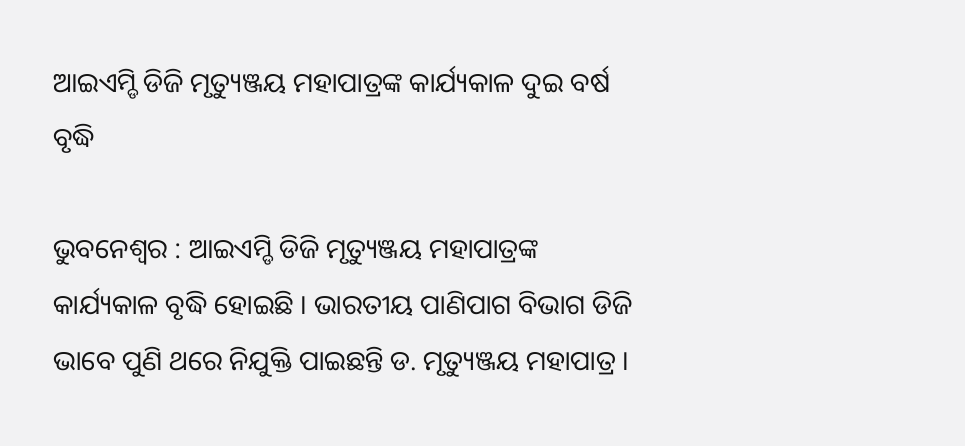ଆଇଏମ୍ଡି ଡିଜି ମୃତ୍ୟୁଞ୍ଜୟ ମହାପାତ୍ରଙ୍କ କାର୍ଯ୍ୟକାଳ ଦୁଇ ବର୍ଷ ବୃଦ୍ଧି

ଭୁବନେଶ୍ୱର : ଆଇଏମ୍ଡି ଡିଜି ମୃତ୍ୟୁଞ୍ଜୟ ମହାପାତ୍ରଙ୍କ କାର୍ଯ୍ୟକାଳ ବୃଦ୍ଧି ହୋଇଛି । ଭାରତୀୟ ପାଣିପାଗ ବିଭାଗ ଡିଜି ଭାବେ ପୁଣି ଥରେ ନିଯୁକ୍ତି ପାଇଛନ୍ତି ଡ. ମୃତ୍ୟୁଞ୍ଜୟ ମହାପାତ୍ର ।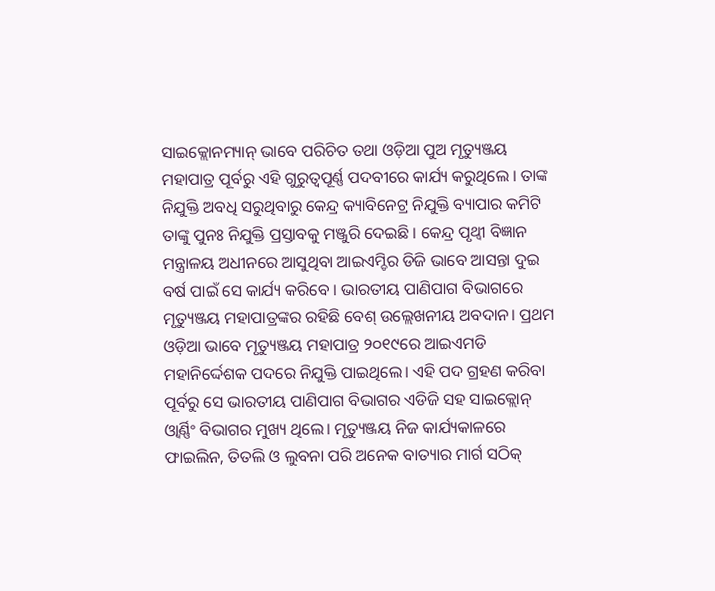ସାଇକ୍ଲୋନମ୍ୟାନ୍ ଭାବେ ପରିଚିତ ତଥା ଓଡ଼ିଆ ପୁଅ ମୃତ୍ୟୁଞ୍ଜୟ ମହାପାତ୍ର ପୂର୍ବରୁ ଏହି ଗୁରୁତ୍ୱପୂର୍ଣ୍ଣ ପଦବୀରେ କାର୍ଯ୍ୟ କରୁଥିଲେ । ତାଙ୍କ ନିଯୁକ୍ତି ଅବଧି ସରୁଥିବାରୁ କେନ୍ଦ୍ର କ୍ୟାବିନେଟ୍ର ନିଯୁକ୍ତି ବ୍ୟାପାର କମିଟି ତାଙ୍କୁ ପୁନଃ ନିଯୁକ୍ତି ପ୍ରସ୍ତାବକୁ ମଞ୍ଜୁରି ଦେଇଛି । କେନ୍ଦ୍ର ପୃଥ୍ୱୀ ବିଜ୍ଞାନ ମନ୍ତ୍ରାଳୟ ଅଧୀନରେ ଆସୁଥିବା ଆଇଏମ୍ଡିର ଡିଜି ଭାବେ ଆସନ୍ତା ଦୁଇ ବର୍ଷ ପାଇଁ ସେ କାର୍ଯ୍ୟ କରିବେ । ଭାରତୀୟ ପାଣିପାଗ ବିଭାଗରେ ମୃତ୍ୟୁଞ୍ଜୟ ମହାପାତ୍ରଙ୍କର ରହିଛି ବେଶ୍ ଉଲ୍ଲେଖନୀୟ ଅବଦାନ। ପ୍ରଥମ ଓଡ଼ିଆ ଭାବେ ମୃତ୍ୟୁଞ୍ଜୟ ମହାପାତ୍ର ୨୦୧୯ରେ ଆଇଏମଡି ମହାନିର୍ଦ୍ଦେଶକ ପଦରେ ନିଯୁକ୍ତି ପାଇଥିଲେ। ଏହି ପଦ ଗ୍ରହଣ କରିବା ପୂର୍ବରୁ ସେ ଭାରତୀୟ ପାଣିପାଗ ବିଭାଗର ଏଡିଜି ସହ ସାଇକ୍ଲୋନ୍ ଓ୍ୱାର୍ଣ୍ଣିଂ ବିଭାଗର ମୁଖ୍ୟ ଥିଲେ। ମୃତ୍ୟୁଞ୍ଜୟ ନିଜ କାର୍ଯ୍ୟକାଳରେ ଫାଇଲିନ, ତିତଲି ଓ ଲୁବନା ପରି ଅନେକ ବାତ୍ୟାର ମାର୍ଗ ସଠିକ୍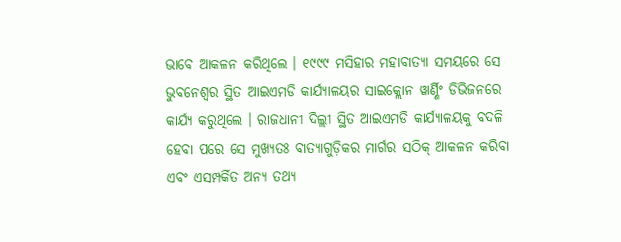ଭାବେ ଆକଳନ କରିଥିଲେ । ୧୯୯୯ ମସିହାର ମହାବାତ୍ୟା ସମୟରେ ସେ ଭୁବନେଶ୍ୱର ସ୍ଥିତ ଆଇଏମଡି କାର୍ଯ୍ୟାଳୟର ସାଇକ୍ଲୋନ ୱାର୍ଣ୍ଣିଂ ଡିଭିଜନରେ କାର୍ଯ୍ୟ କରୁଥିଲେ । ରାଜଧାନୀ ଦିଲ୍ଲୀ ସ୍ଥିତ ଆଇଏମଡି କାର୍ଯ୍ୟାଳୟକୁ ବଦଳି ହେବା ପରେ ସେ ମୁଖ୍ୟତଃ ବାତ୍ୟାଗୁଡ଼ିକର ମାର୍ଗର ସଠିକ୍ ଆକଳନ କରିବା ଏବଂ ଏସମ୍ପର୍କିତ ଅନ୍ୟ ତଥ୍ୟ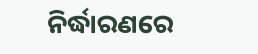ନିର୍ଦ୍ଧାରଣରେ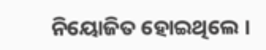ନିୟୋଜିତ ହୋଇଥିଲେ ।